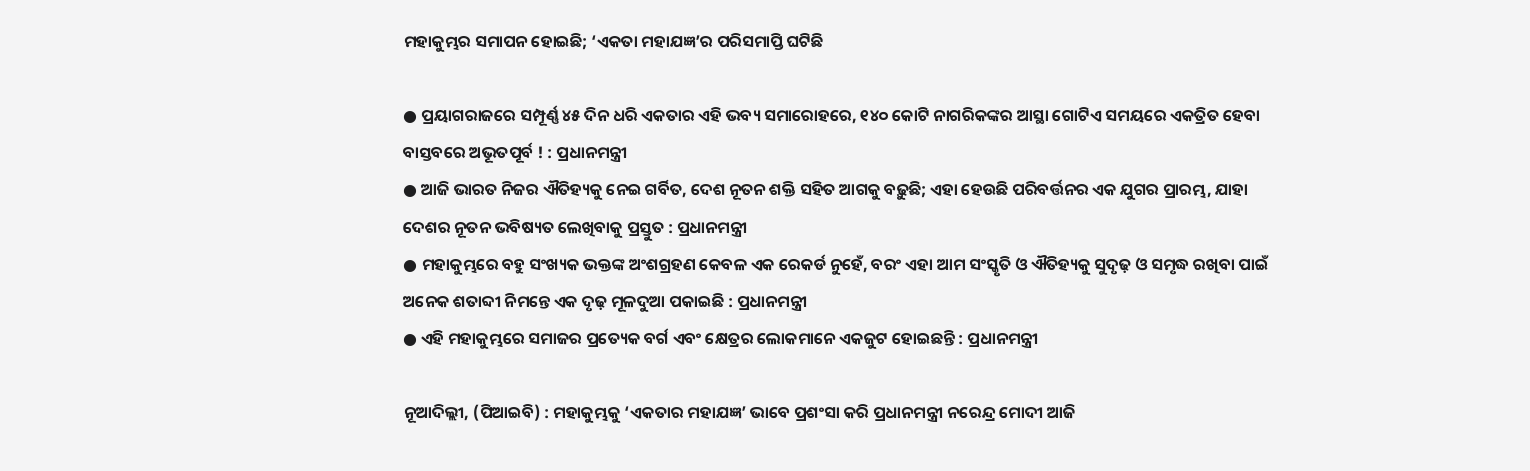ମହାକୁମ୍ଭର ସମାପନ ହୋଇଛି; ‘ଏକତା ମହାଯଜ୍ଞ’ର ପରିସମାପ୍ତି ଘଟିଛି

● ପ୍ରୟାଗରାଜରେ ସମ୍ପୂର୍ଣ୍ଣ ୪୫ ଦିନ ଧରି ଏକତାର ଏହି ଭବ୍ୟ ସମାରୋହରେ, ୧୪୦ କୋଟି ନାଗରିକଙ୍କର ଆସ୍ଥା ଗୋଟିଏ ସମୟରେ ଏକତ୍ରିତ ହେବା ବାସ୍ତବରେ ଅଭୂତପୂର୍ବ ! : ପ୍ରଧାନମନ୍ତ୍ରୀ
● ଆଜି ଭାରତ ନିଜର ଐତିହ୍ୟକୁ ନେଇ ଗର୍ବିତ, ଦେଶ ନୂତନ ଶକ୍ତି ସହିତ ଆଗକୁ ବଢ଼ୁଛି; ଏହା ହେଉଛି ପରିବର୍ତ୍ତନର ଏକ ଯୁଗର ପ୍ରାରମ୍ଭ, ଯାହା ଦେଶର ନୂତନ ଭବିଷ୍ୟତ ଲେଖିବାକୁ ପ୍ରସ୍ତୁତ : ପ୍ରଧାନମନ୍ତ୍ରୀ
● ମହାକୁମ୍ଭରେ ବହୁ ସଂଖ୍ୟକ ଭକ୍ତଙ୍କ ଅଂଶଗ୍ରହଣ କେବଳ ଏକ ରେକର୍ଡ ନୁହେଁ, ବରଂ ଏହା ଆମ ସଂସ୍କୃତି ଓ ଐତିହ୍ୟକୁ ସୁଦୃଢ଼ ଓ ସମୃଦ୍ଧ ରଖିବା ପାଇଁ ଅନେକ ଶତାବ୍ଦୀ ନିମନ୍ତେ ଏକ ଦୃଢ଼ ମୂଳଦୁଆ ପକାଇଛି : ପ୍ରଧାନମନ୍ତ୍ରୀ
● ଏହି ମହାକୁମ୍ଭରେ ସମାଜର ପ୍ରତ୍ୟେକ ବର୍ଗ ଏବଂ କ୍ଷେତ୍ରର ଲୋକମାନେ ଏକଜୁଟ ହୋଇଛନ୍ତି : ପ୍ରଧାନମନ୍ତ୍ରୀ

ନୂଆଦିଲ୍ଲୀ, (ପିଆଇବି) : ମହାକୁମ୍ଭକୁ ‘ଏକତାର ମହାଯଜ୍ଞ’ ଭାବେ ପ୍ରଶଂସା କରି ପ୍ରଧାନମନ୍ତ୍ରୀ ନରେନ୍ଦ୍ର ମୋଦୀ ଆଜି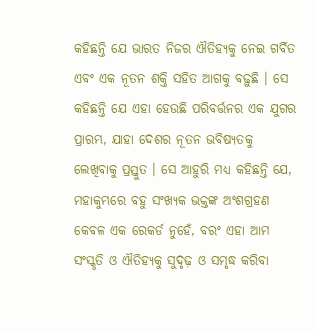କହିଛନ୍ତି ଯେ ଭାରତ ନିଜର ଐତିହ୍ୟକୁ ନେଇ ଗର୍ବିତ ଏବଂ ଏକ ନୂତନ ଶକ୍ତି ସହିତ ଆଗକୁ ବଢ଼ୁଛି । ସେ କହିଛନ୍ତି ଯେ ଏହା ହେଉଛି ପରିବର୍ତ୍ତନର ଏକ ଯୁଗର ପ୍ରାରମ୍ଭ, ଯାହା ଦେଶର ନୂତନ ଭବିଷ୍ୟତକୁ ଲେଖିବାକୁ ପ୍ରସ୍ତୁତ । ସେ ଆହୁରି ମଧ୍ୟ କହିଛନ୍ତି ଯେ, ମହାକୁମ୍ଭରେ ବହୁ ସଂଖ୍ୟକ ଭକ୍ତଙ୍କ ଅଂଶଗ୍ରହଣ କେବଳ ଏକ ରେକର୍ଡ ନୁହେଁ, ବରଂ ଏହା ଆମ ସଂସ୍କୃତି ଓ ଐତିହ୍ୟକୁ ସୁଦୃଢ଼ ଓ ସମୃଦ୍ଧ କରିବା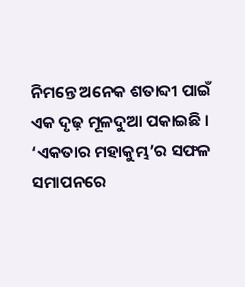ନିମନ୍ତେ ଅନେକ ଶତାବ୍ଦୀ ପାଇଁ ଏକ ଦୃଢ଼ ମୂଳଦୁଆ ପକାଇଛି । ‘ଏକତାର ମହାକୁମ୍ଭ’ର ସଫଳ ସମାପନରେ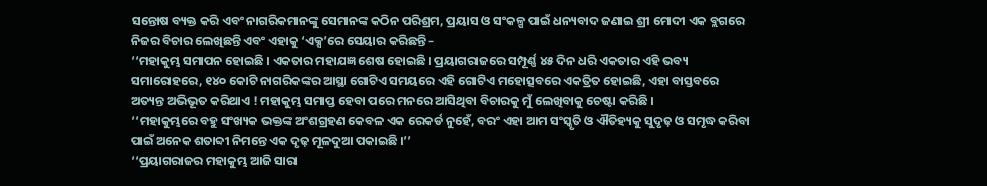ସନ୍ତୋଷ ବ୍ୟକ୍ତ କରି ଏବଂ ନାଗରିକମାନଙ୍କୁ ସେମାନଙ୍କ କଠିନ ପରିଶ୍ରମ, ପ୍ରୟାସ ଓ ସଂକଳ୍ପ ପାଇଁ ଧନ୍ୟବାଦ ଜଣାଇ ଶ୍ରୀ ମୋଦୀ ଏକ ବ୍ଲଗରେ ନିଜର ବିଚାର ଲେଖିଛନ୍ତି ଏବଂ ଏହାକୁ ‘ଏକ୍ସ’ରେ ସେୟାର କରିଛନ୍ତି –
‘‘ମହାକୁମ୍ଭ ସମାପନ ହୋଇଛି । ଏକତାର ମହାଯଜ୍ଞ ଶେଷ ହୋଇଛି । ପ୍ରୟାଗରାଜରେ ସମ୍ପୂର୍ଣ୍ଣ ୪୫ ଦିନ ଧରି ଏକତାର ଏହି ଭବ୍ୟ ସମାରୋହରେ, ୧୪୦ କୋଟି ନାଗରିକଙ୍କର ଆସ୍ଥା ଗୋଟିଏ ସମୟରେ ଏହି ଗୋଟିଏ ମହୋତ୍ସବରେ ଏକତ୍ରିତ ହୋଇଛି, ଏହା ବାସ୍ତବରେ ଅତ୍ୟନ୍ତ ଅଭିଭୂତ କରିଥାଏ ! ମହାକୁମ୍ଭ ସମାପ୍ତ ହେବା ପରେ ମନରେ ଆସିଥିବା ବିଚାରକୁ ମୁଁ ଲେଖିବାକୁ ଚେଷ୍ଟା କରିଛି ।
‘‘ମହାକୁମ୍ଭରେ ବହୁ ସଂଖ୍ୟକ ଭକ୍ତଙ୍କ ଅଂଶଗ୍ରହଣ କେବଳ ଏକ ରେକର୍ଡ ନୁହେଁ, ବରଂ ଏହା ଆମ ସଂସ୍କୃତି ଓ ଐତିହ୍ୟକୁ ସୁଦୃଢ଼ ଓ ସମୃଦ୍ଧ କରିବା ପାଇଁ ଅନେକ ଶତାବ୍ଦୀ ନିମନ୍ତେ ଏକ ଦୃଢ଼ ମୂଳଦୁଆ ପକାଇଛି ।’’
‘‘ପ୍ରୟାଗରାଜର ମହାକୁମ୍ଭ ଆଜି ସାରା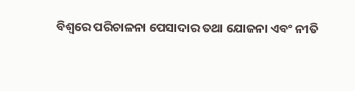ବିଶ୍ୱରେ ପରିଚାଳନା ପେସାଦାର ତଥା ଯୋଜନା ଏବଂ ନୀତି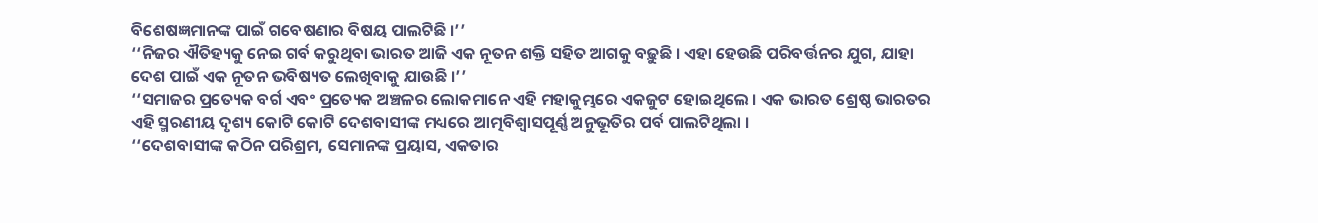ବିଶେଷଜ୍ଞମାନଙ୍କ ପାଇଁ ଗବେଷଣାର ବିଷୟ ପାଲଟିଛି ।’’
‘‘ନିଜର ଐତିହ୍ୟକୁ ନେଇ ଗର୍ବ କରୁଥିବା ଭାରତ ଆଜି ଏକ ନୂତନ ଶକ୍ତି ସହିତ ଆଗକୁ ବଢ଼ୁଛି । ଏହା ହେଉଛି ପରିବର୍ତ୍ତନର ଯୁଗ, ଯାହା ଦେଶ ପାଇଁ ଏକ ନୂତନ ଭବିଷ୍ୟତ ଲେଖିବାକୁ ଯାଉଛି ।’’
‘‘ସମାଜର ପ୍ରତ୍ୟେକ ବର୍ଗ ଏବଂ ପ୍ରତ୍ୟେକ ଅଞ୍ଚଳର ଲୋକମାନେ ଏହି ମହାକୁମ୍ଭରେ ଏକଜୁଟ ହୋଇଥିଲେ । ଏକ ଭାରତ ଶ୍ରେଷ୍ଠ ଭାରତର ଏହି ସ୍ମରଣୀୟ ଦୃଶ୍ୟ କୋଟି କୋଟି ଦେଶବାସୀଙ୍କ ମଧ୍ୟରେ ଆତ୍ମବିଶ୍ୱାସପୂର୍ଣ୍ଣ ଅନୁଭୂତିର ପର୍ବ ପାଲଟିଥିଲା ।
‘‘ଦେଶବାସୀଙ୍କ କଠିନ ପରିଶ୍ରମ, ସେମାନଙ୍କ ପ୍ରୟାସ, ଏକତାର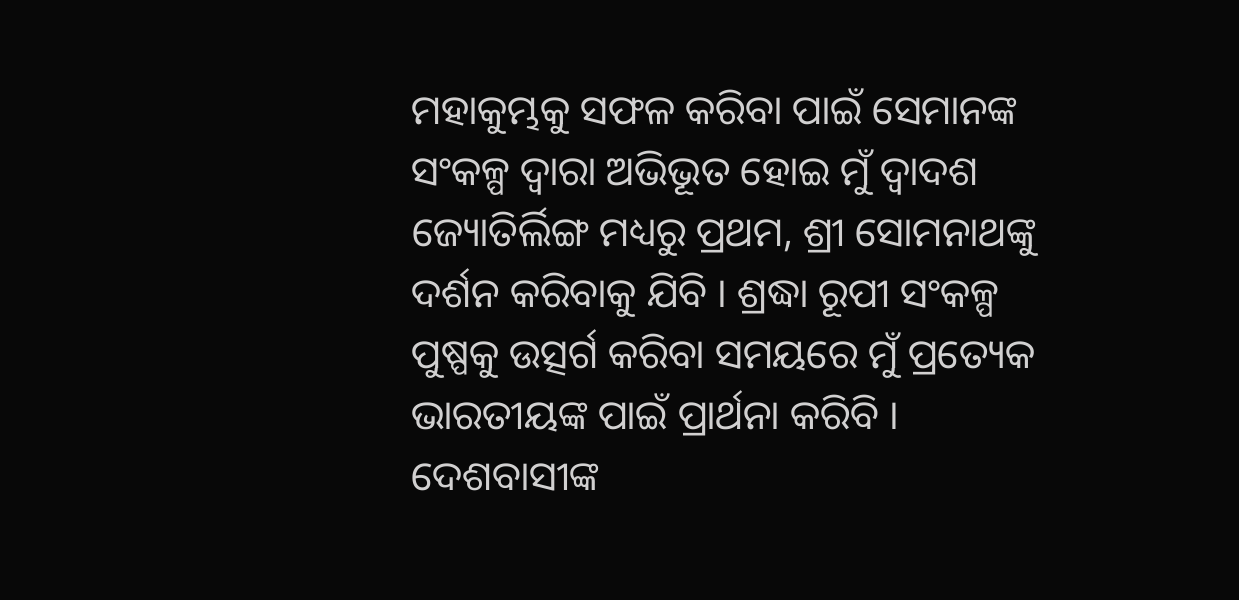ମହାକୁମ୍ଭକୁ ସଫଳ କରିବା ପାଇଁ ସେମାନଙ୍କ ସଂକଳ୍ପ ଦ୍ୱାରା ଅଭିଭୂତ ହୋଇ ମୁଁ ଦ୍ୱାଦଶ ଜ୍ୟୋତିର୍ଲିଙ୍ଗ ମଧ୍ୟରୁ ପ୍ରଥମ, ଶ୍ରୀ ସୋମନାଥଙ୍କୁ ଦର୍ଶନ କରିବାକୁ ଯିବି । ଶ୍ରଦ୍ଧା ରୂପୀ ସଂକଳ୍ପ ପୁଷ୍ପକୁ ଉତ୍ସର୍ଗ କରିବା ସମୟରେ ମୁଁ ପ୍ରତ୍ୟେକ ଭାରତୀୟଙ୍କ ପାଇଁ ପ୍ରାର୍ଥନା କରିବି । ଦେଶବାସୀଙ୍କ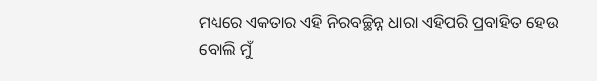ମଧ୍ୟରେ ଏକତାର ଏହି ନିରବଚ୍ଛିନ୍ନ ଧାରା ଏହିପରି ପ୍ରବାହିତ ହେଉ ବୋଲି ମୁଁ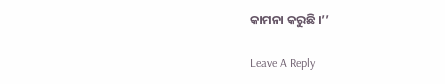କାମନା କରୁଛି ।’’

Leave A Reply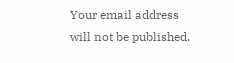Your email address will not be published.